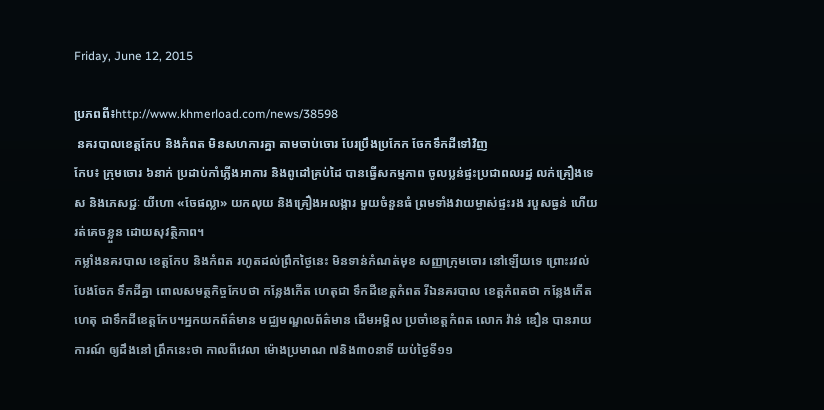Friday, June 12, 2015

ប្រភពពី៖http://www.khmerload.com/news/38598
 នគរបាលខេត្តកែប និងកំពត មិនសហការគ្នា តាមចាប់ចោរ បែរប្រឹងប្រកែក ចែកទឹកដីទៅវិញ
កែប៖ ក្រុមចោរ ៦នាក់ ប្រដាប់កាំភ្លើងអាការ និងពូដៅគ្រប់ដៃ បានធ្វើសកម្មភាព ចូលប្លន់ផ្ទះប្រជាពលរដ្ឋ លក់គ្រឿងទេស និងភេសជ្ជៈ យីហោ «ចែផល្លា» យកលុយ និងគ្រឿងអលង្ការ មួយចំនួនធំ ព្រមទាំងវាយម្ចាស់ផ្ទះរង របួសធ្ងន់ ហើយរត់គេចខ្លួន ដោយសុវត្ថិភាព។
កម្លាំងនគរបាល ខេត្តកែប និងកំពត រហូតដល់ព្រឹកថ្ងៃនេះ មិនទាន់កំណត់មុខ សញ្ញាក្រុមចោរ នៅឡើយទេ ព្រោះរវល់បែងចែក ទឹកដីគ្នា ពោលសមត្ថកិច្ចកែបថា កន្លែងកើត ហេតុជា ទឹកដីខេត្តកំពត រីឯនគរបាល ខេត្តកំពតថា កន្លែងកើតហេតុ ជាទឹកដីខេត្តកែប។អ្នកយកព័ត៌មាន មជ្ឈមណ្ឌលព័ត៌មាន ដើមអម្ពិល ប្រចាំខេត្តកំពត លោក វ៉ាន់ ឌឿន បានរាយការណ៍ ឲ្យដឹងនៅ ព្រឹកនេះថា កាលពីវេលា ម៉ោងប្រមាណ ៧និង៣០នាទី យប់ថ្ងៃទី១១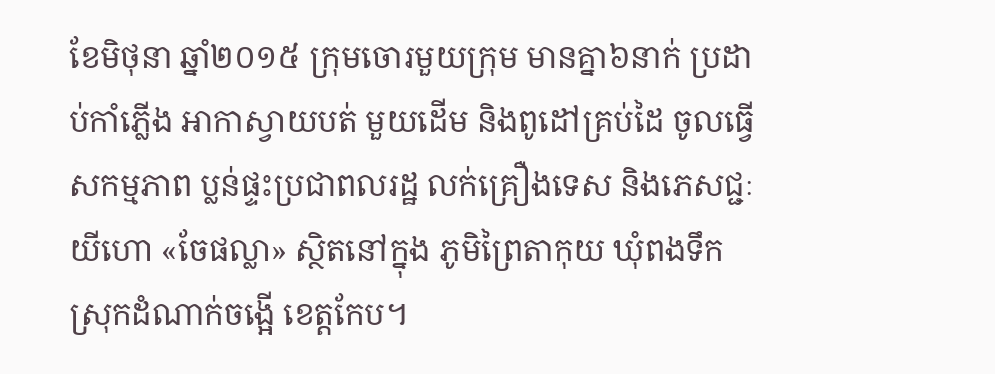ខែមិថុនា ឆ្នាំ២០១៥ ក្រុមចោរមួយក្រុម មានគ្នា៦នាក់ ប្រដាប់កាំភ្លើង អាកាស្វាយបត់ មួយដើម និងពូដៅគ្រប់ដៃ ចូលធ្វើសកម្មភាព ប្លន់ផ្ទះប្រជាពលរដ្ឋ លក់គ្រឿងទេស និងភេសជ្ជៈយីហោ «ចែផល្លា» ស្ថិតនៅក្នុង ភូមិព្រៃតាកុយ ឃុំពងទឹក ស្រុកដំណាក់ចង្អើ ខេត្តកែប។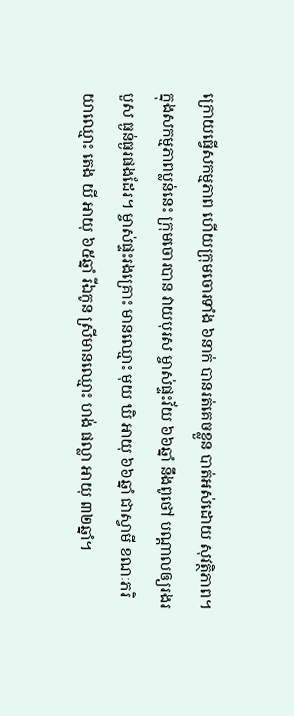ក្រោយធ្វើសកម្មភាព ហើយក្រុមចោរទាំង ៦នាក់ បានរត់គេចខ្លួន បាត់អស់ដោយ សុវត្ថិភាព។ ក្នុងសកម្មភាពប្លន់នេះ ក្រុមចោរបាន វាយបុរស ម្ចាស់ផ្ទះវ័យ ៦៦ឆ្នាំ នឹងពូថៅ បណ្តាលឲ្យរងរបួស ធ្ងន់ធ្ងរផងដែរ។ ម្ចាស់ផ្ទះរងគ្រោះ មានឈ្មោះ មុយ ឃិ អាយុ ៦៦ឆ្នាំ ជាស្វាមី ខណៈភរិយាឈ្មោះ តេង យី អាយុ ៦៥ឆ្នាំ រីឯកូន ស្រីមានឈ្មោះ ហង់ ផល្លា អាយុ ៣២ឆ្នាំ។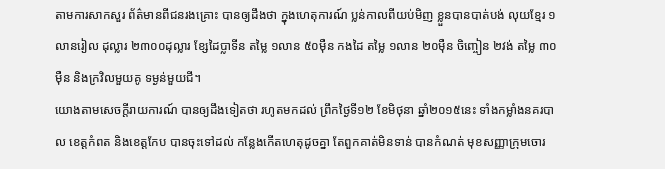តាមការសាកសួរ ព័ត៌មានពីជនរងគ្រោះ បានឲ្យដឹងថា ក្នុងហេតុការណ៍ ប្លន់កាលពីយប់មិញ ខ្លួនបានបាត់បង់ លុយខ្មែរ ១លានរៀល ដុល្លារ ២៣០០ដុល្លារ ខ្សែដៃប្លាទីន តម្លៃ ១លាន ៥០ម៉ឺន កងដៃ តម្លៃ ១លាន ២០ម៉ឺន ចិញ្ចៀន ២វង់ តម្លៃ ៣០ម៉ឺន និងក្រវិលមួយគូ ទម្ងន់មួយជី។
យោងតាមសេចក្តីរាយការណ៍ បានឲ្យដឹងទៀតថា រហូតមកដល់ ព្រឹកថ្ងៃទី១២ ខែមិថុនា ឆ្នាំ២០១៥នេះ ទាំងកម្លាំងនគរបាល ខេត្តកំពត និងខេត្តកែប បានចុះទៅដល់ កន្លែងកើតហេតុដូចគ្នា តែពួកគាត់មិនទាន់ បានកំណត់ មុខសញ្ញាក្រុមចោរ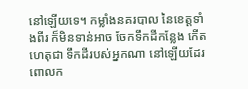នៅឡើយទេ។ កម្លាំងនគរបាល នៃខេត្តទាំងពីរ ក៏មិនទាន់អាច ចែកទឹកដីកន្លែង កើតហេតុជា ទឹកដីរបស់អ្នកណា នៅឡើយដែរ ពោលក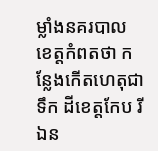ម្លាំងនគរបាល ខេត្តកំពតថា កន្លែងកើតហេតុជាទឹក ដីខេត្តកែប រីឯន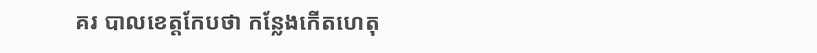គរ បាលខេត្តកែបថា កន្លែងកើតហេតុ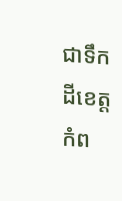ជាទឹកដីខេត្តកំព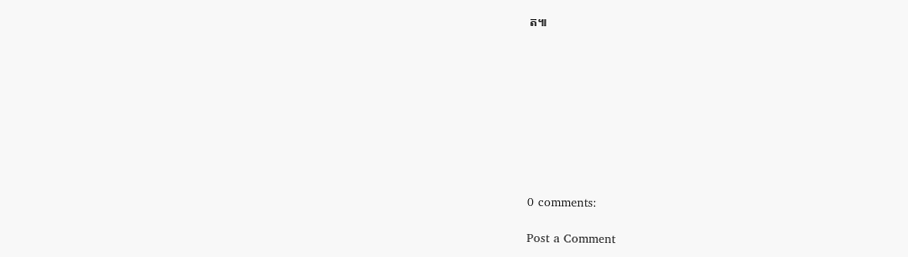ត៕









0 comments:

Post a Comment